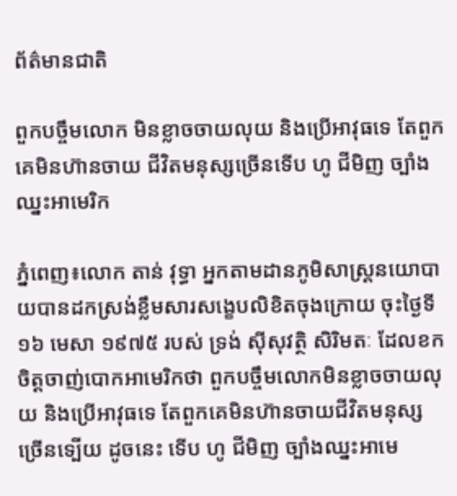ព័ត៌មានជាតិ

ពួកបច្ចឹមលោក មិនខ្លាចចាយលុយ និងប្រើអាវុធទេ តែពួកគេមិនហ៊ានចាយ ជីវិតមនុស្សច្រើនទើប ហូ ជីមិញ ច្បាំងឈ្នះអាមេរិក

ភ្នំពេញ៖លោក តាន់ វុទ្ធា អ្នកតាមដានភូមិសាស្រ្តនយោបាយបានដកស្រង់ខ្លឹមសារសង្ខេបលិខិតចុងក្រោយ ចុះថ្ងៃទី១៦ មេសា ១៩៧៥ របស់ ទ្រង់ ស៊ីសុវត្ថិ សិរិមតៈ ដែលខកចិត្តចាញ់បោកអាមេរិកថា ពួកបច្ចឹមលោកមិនខ្លាចចាយលុយ និងប្រើអាវុធទេ តែពួកគេមិនហ៊ានចាយជីវិតមនុស្សច្រើនទ្បើយ ដូចនេះ ទើប ហូ ជីមិញ ច្បាំងឈ្នះអាមេ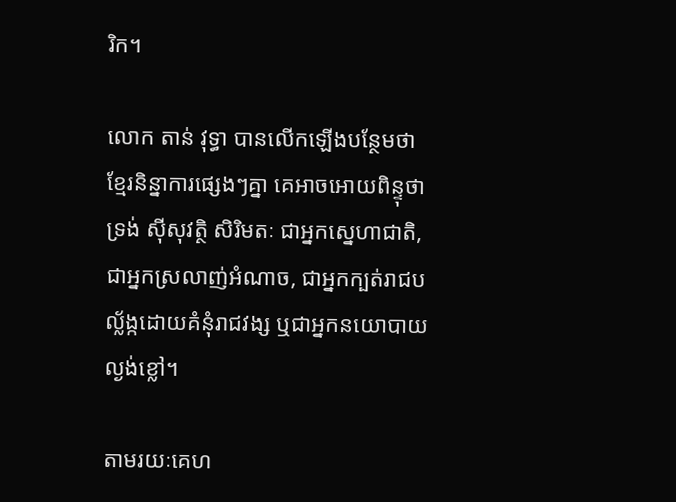រិក។

លោក តាន់ វុទ្ធា បានលើកឡើងបន្ថែមថា ខ្មែរនិន្នាការផ្សេងៗគ្នា គេអាចអោយពិន្ទុថា ទ្រង់ ស៊ីសុវត្ថិ សិរិមតៈ ជាអ្នកស្នេហាជាតិ, ជាអ្នកស្រលាញ់អំណាច, ជាអ្នកក្បត់រាជបល្ល័ង្កដោយគំនុំរាជវង្ស ឬជាអ្នកនយោបាយល្ងង់ខ្លៅ។

តាមរយៈគេហ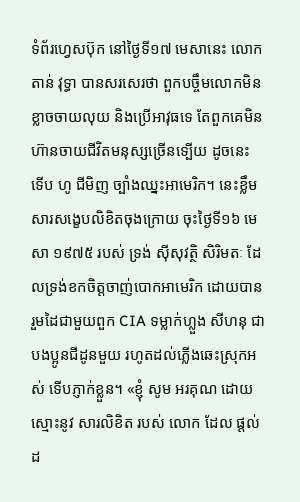ទំព័រហ្វេសប៊ុក នៅថ្ងៃទី១៧ មេសានេះ លោក តាន់ វុទ្ធា បានសរសេរថា ពួកបច្ចឹមលោកមិនខ្លាចចាយលុយ និងប្រើអាវុធទេ តែពួកគេមិនហ៊ានចាយជីវិតមនុស្សច្រើនទ្បើយ ដូចនេះ ទើប ហូ ជីមិញ ច្បាំងឈ្នះអាមេរិក។ នេះខ្លឹមសារសង្ខេបលិខិតចុងក្រោយ ចុះថ្ងៃទី១៦ មេសា ១៩៧៥ របស់ ទ្រង់ ស៊ីសុវត្ថិ សិរិមតៈ ដែលទ្រង់ខកចិត្តចាញ់បោកអាមេរិក ដោយបានរួមដៃជាមួយពួក CIA ទម្លាក់ហ្លួង សីហនុ ជាបងប្អូនជីដូនមួយ រហូតដល់ភ្លើងឆេះស្រុកអស់ ទើបភ្ញាក់ខ្លួន។ «ខ្ញុំ សូម អរគុណ ដោយស្មោះនូវ សារលិខិត របស់ លោក ដែល ផ្ដល់ ដ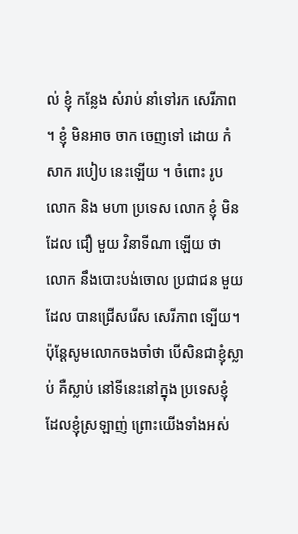ល់ ខ្ញុំ កន្លែង សំរាប់ នាំទៅរក សេរីភាព ។ ខ្ញុំ មិនអាច ចាក ចេញទៅ ដោយ កំសាក របៀប នេះឡើយ ។ ចំពោះ រូបលោក និង មហា ប្រទេស លោក ខ្ញុំ មិនដែល ជឿ មួយ វិនាទីណា ឡើយ ថា លោក នឹងបោះបង់ចោល ប្រជាជន មួយ ដែល បានជ្រើសរើស សេរីភាព ទ្បើយ។ ប៉ុន្ដែសូមលោកចងចាំថា បើសិនជាខ្ញុំស្លាប់ គឺស្លាប់ នៅទីនេះនៅក្នុង ប្រទេសខ្ញុំ ដែលខ្ញុំស្រឡាញ់ ព្រោះយើងទាំងអស់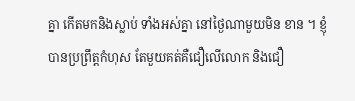គ្នា កើតមកនិងស្លាប់ ទាំងអស់គ្នា នៅថ្ងៃណាមួយមិន ខាន ។ ខ្ញុំបានប្រព្រឹត្តកំហុស តែមួយគត់គឺជឿលើលោក និងជឿ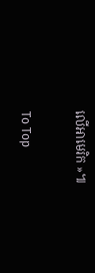លើអាមេរិក »៕

To Top